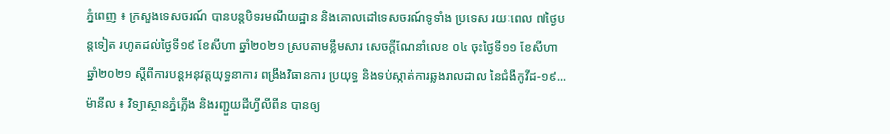ភ្នំពេញ ៖ ក្រសួងទេសចរណ៍ បានបន្តបិទរមណីយដ្ឋាន និងគោលដៅទេសចរណ៍ទូទាំង ប្រទេស រយៈពេល ៧ថ្ងៃបន្តទៀត រហូតដល់ថ្ងៃទី១៩ ខែសីហា ឆ្នាំ២០២១ ស្របតាមខ្លឹមសារ សេចក្តីណែនាំលេខ ០៤ ចុះថ្ងៃទី១១ ខែសីហា ឆ្នាំ២០២១ ស្តីពីការបន្តអនុវត្តយុទ្ធនាការ ពង្រឹងវិធានការ ប្រយុទ្ធ និងទប់ស្កាត់ការឆ្លងរាលដាល នៃជំងឺកូវីដ-១៩...
ម៉ានីល ៖ វិទ្យាស្ថានភ្នំភ្លើង និងរញ្ជួយដីហ្វីលីពីន បានឲ្យ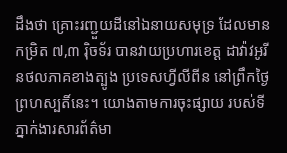ដឹងថា គ្រោះរញ្ជួយដីនៅឯនាយសមុទ្រ ដែលមានកម្រិត ៧,៣ រ៉ិចទ័រ បានវាយប្រហារខេត្ត ដាវ៉ាវអូរីនថលភាគខាងត្បូង ប្រទេសហ្វីលីពីន នៅព្រឹកថ្ងៃព្រហស្បតិ៍នេះ។ យោងតាមការចុះផ្សាយ របស់ទីភ្នាក់ងារសារព័ត៌មា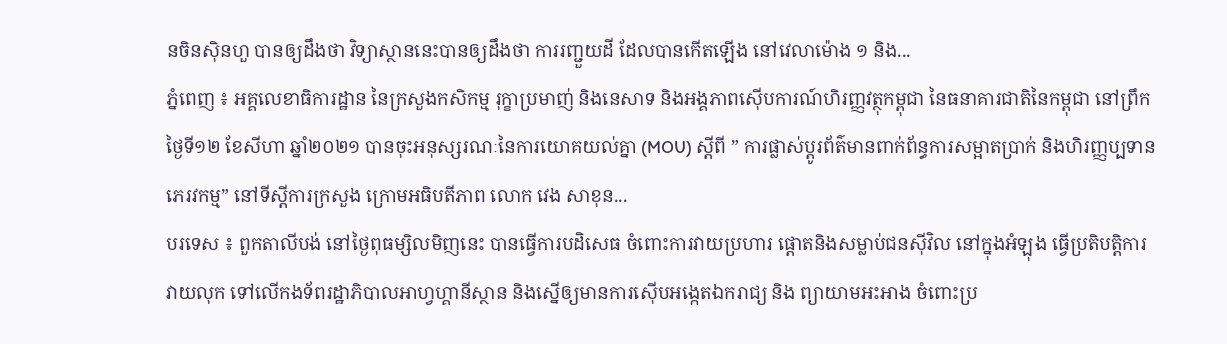នចិនស៊ិនហួ បានឲ្យដឹងថា វិទ្យាស្ថាននេះបានឲ្យដឹងថា ការរញ្ជួយដី ដែលបានកើតឡើង នៅវេលាម៉ោង ១ និង...
ភ្នំពេញ ៖ អគ្គលេខាធិការដ្ឋាន នៃក្រសួងកសិកម្ម រុក្ខាប្រមាញ់ និងនេសាទ និងអង្គភាពស៊ើបការណ៍ហិរញ្ញវត្ថុកម្ពុជា នៃធនាគារជាតិនៃកម្ពុជា នៅព្រឹកថ្ងៃទី១២ ខែសីហា ឆ្នាំ២០២១ បានចុះអនុស្សរណៈនៃការយោគយល់គ្នា (MOU) ស្តីពី ” ការផ្លាស់ប្តូរព័ត៌មានពាក់ព័ន្ធការសម្អាតប្រាក់ និងហិរញ្ញប្បទានភេរវកម្ម” នៅទីស្តីការក្រសួង ក្រោមអធិបតីភាព លោក វេង សាខុន...
បរទេស ៖ ពួកតាលីបង់ នៅថ្ងៃពុធម្សិលមិញនេះ បានធ្វើការបដិសេធ ចំពោះការវាយប្រហារ ផ្តោតនិងសម្លាប់ជនស៊ីវិល នៅក្នុងអំឡុង ធ្វើប្រតិបត្តិការ វាយលុក ទៅលើកងទ័ពរដ្ឋាភិបាលអាហ្វហ្គានីស្ថាន និងស្នើឲ្យមានការស៊ើបអង្កេតឯករាជ្យ និង ព្យាយាមអះអាង ចំពោះប្រ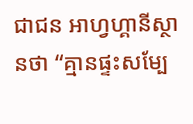ជាជន អាហ្វហ្គានីស្ថានថា “គ្មានផ្ទះសម្បែ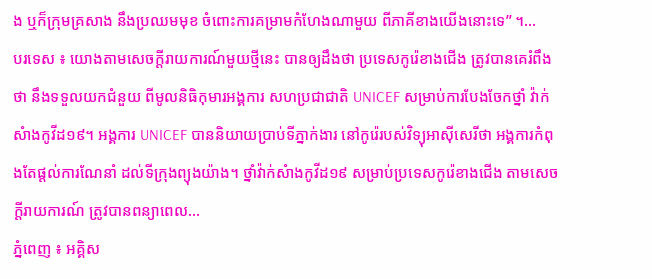ង ឬក៏ក្រុមគ្រសាង នឹងប្រឈមមុខ ចំពោះការគម្រាមកំហែងណាមួយ ពីភាគីខាងយើងនោះទេ” ។...
បរទេស ៖ យោងតាមសេចក្តីរាយការណ៍មួយថ្មីនេះ បានឲ្យដឹងថា ប្រទេសកូរ៉េខាងជើង ត្រូវបានគេរំពឹងថា នឹងទទួលយកជំនួយ ពីមូលនិធិកុមារអង្គការ សហប្រជាជាតិ UNICEF សម្រាប់ការបែងចែកថ្នាំ វ៉ាក់សំាងកូវីដ១៩។ អង្គការ UNICEF បាននិយាយប្រាប់ទីភ្នាក់ងារ នៅកូរ៉េរបស់វិទ្យុអាស៊ីសេរីថា អង្គការកំពុងតែផ្តល់ការណែនាំ ដល់ទីក្រុងព្យុងយ៉ាង។ ថ្នាំវ៉ាក់សំាងកូវីដ១៩ សម្រាប់ប្រទេសកូរ៉េខាងជើង តាមសេចក្តីរាយការណ៍ ត្រូវបានពន្យាពេល...
ភ្នំពេញ ៖ អគ្គិស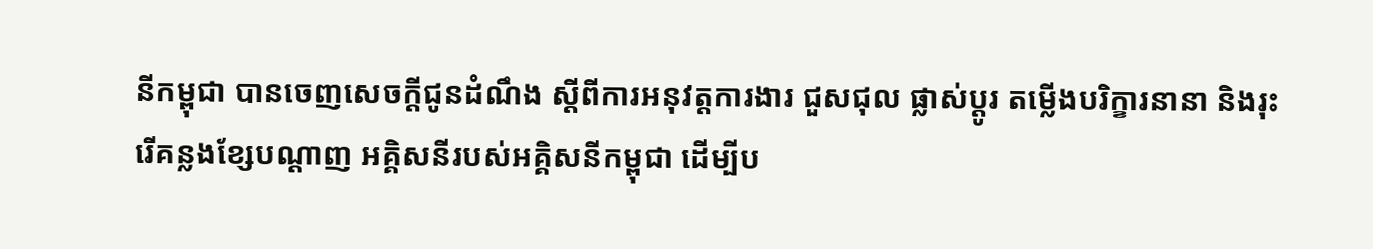នីកម្ពុជា បានចេញសេចក្តីជូនដំណឹង ស្តីពីការអនុវត្តការងារ ជួសជុល ផ្លាស់ប្តូរ តម្លើងបរិក្ខារនានា និងរុះរើគន្លងខ្សែបណ្តាញ អគ្គិសនីរបស់អគ្គិសនីកម្ពុជា ដើម្បីប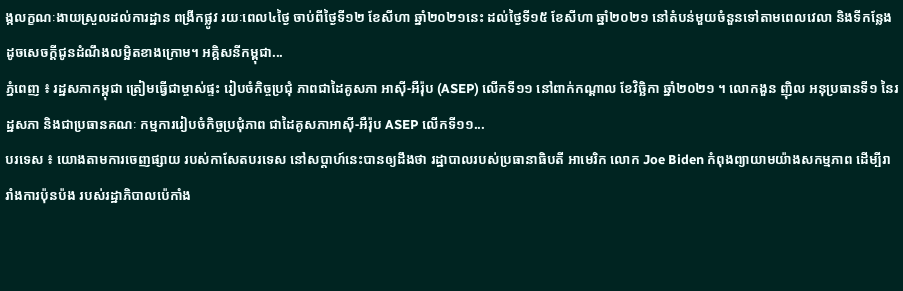ង្កលក្ខណៈងាយស្រួលដល់ការដ្ឋាន ពង្រីកផ្លូវ រយៈពេល៤ថ្ងៃ ចាប់ពីថ្ងៃទី១២ ខែសីហា ឆ្នាំ២០២១នេះ ដល់ថ្ងៃទី១៥ ខែសីហា ឆ្នាំ២០២១ នៅតំបន់មួយចំនួនទៅតាមពេលវេលា និងទីកន្លែងដូចសេចក្តីជូនដំណឹងលម្អិតខាងក្រោម។ អគ្គិសនីកម្ពុជា...
ភ្នំពេញ ៖ រដ្ឋសភាកម្ពុជា ត្រៀមធ្វើជាម្ចាស់ផ្ទះ រៀបចំកិច្ចប្រជុំ ភាពជាដៃគូសភា អាស៊ី-អឺរ៉ុប (ASEP) លើកទី១១ នៅពាក់កណ្ដាល ខែវិច្ឆិកា ឆ្នាំ២០២១ ។ លោកងួន ញ៉ិល អនុប្រធានទី១ នៃរដ្ឋសភា និងជាប្រធានគណៈ កម្មការរៀបចំកិច្ចប្រជុំភាព ជាដៃគូសភាអាស៊ី-អឺរ៉ុប ASEP លើកទី១១...
បរទេស ៖ យោងតាមការចេញផ្សាយ របស់កាសែតបរទេស នៅសប្តាហ៍នេះបានឲ្យដឹងថា រដ្ឋាបាលរបស់ប្រធានាធិបតី អាមេរិក លោក Joe Biden កំពុងព្យាយាមយ៉ាងសកម្មភាព ដើម្បីរារាំងការប៉ុនប៉ង របស់រដ្ឋាភិបាលប៉េកាំង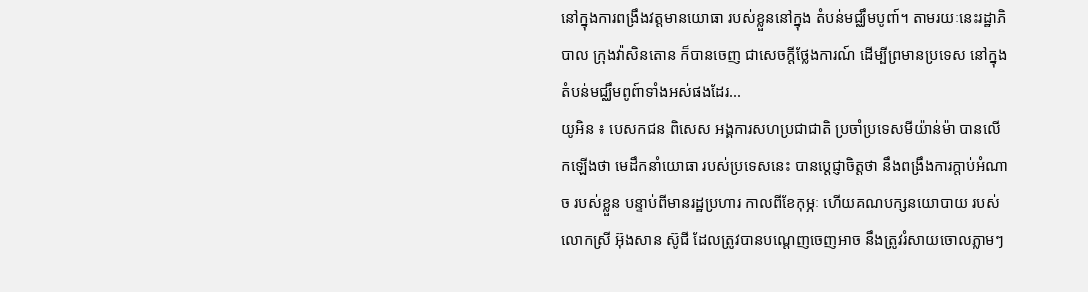នៅក្នុងការពង្រឹងវត្តមានយោធា របស់ខ្លួននៅក្នុង តំបន់មជ្ឈឹមបូពា៍។ តាមរយៈនេះរដ្ឋាភិបាល ក្រុងវ៉ាសិនតោន ក៏បានចេញ ជាសេចក្តីថ្លែងការណ៍ ដើម្បីព្រមានប្រទេស នៅក្នុងតំបន់មជ្ឈឹមពូព៍ាទាំងអស់ផងដែរ...
យូអិន ៖ បេសកជន ពិសេស អង្គការសហប្រជាជាតិ ប្រចាំប្រទេសមីយ៉ាន់ម៉ា បានលើកឡើងថា មេដឹកនាំយោធា របស់ប្រទេសនេះ បានប្តេជ្ញាចិត្តថា នឹងពង្រឹងការក្តាប់អំណាច របស់ខ្លួន បន្ទាប់ពីមានរដ្ឋប្រហារ កាលពីខែកុម្ភៈ ហើយគណបក្សនយោបាយ របស់លោកស្រី អ៊ុងសាន ស៊ូជី ដែលត្រូវបានបណ្តេញចេញអាច នឹងត្រូវរំសាយចោលភ្លាមៗ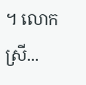។ លោកស្រី...